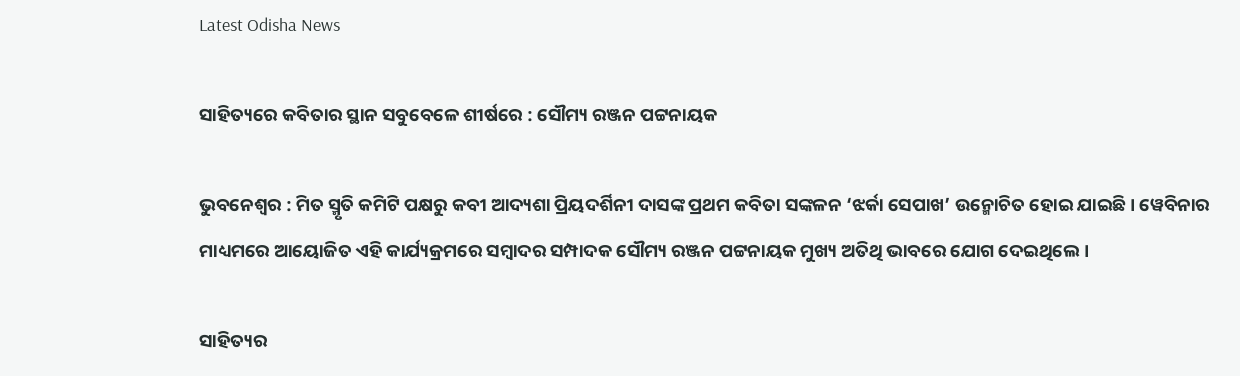Latest Odisha News

ସାହିତ୍ୟରେ କବିତାର ସ୍ଥାନ ସବୁବେଳେ ଶୀର୍ଷରେ : ସୌମ୍ୟ ରଞ୍ଜନ ପଟ୍ଟନାୟକ

ଭୁବନେଶ୍ୱର : ମିତ ସ୍ମୃତି କମିଟି ପକ୍ଷରୁ କବୀ ଆଦ୍ୟଶା ପ୍ରିୟଦର୍ଶିନୀ ଦାସଙ୍କ ପ୍ରଥମ କବିତା ସଙ୍କଳନ ‘ଝର୍କା ସେପାଖ’ ଉନ୍ମୋଚିତ ହୋଇ ଯାଇଛି। ୱେବିନାର ମାଧ୍ୟମରେ ଆୟୋଜିତ ଏହି କାର୍ଯ୍ୟକ୍ରମରେ ସମ୍ବାଦର ସମ୍ପାଦକ ସୌମ୍ୟ ରଞ୍ଜନ ପଟ୍ଟନାୟକ ମୁଖ୍ୟ ଅତିଥି ଭାବରେ ଯୋଗ ଦେଇଥିଲେ।

ସାହିତ୍ୟର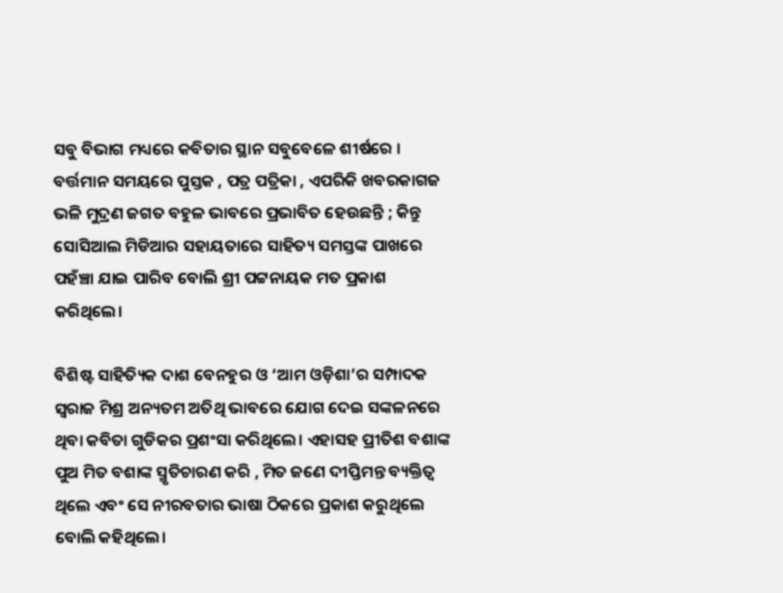ସବୁ ବିଭାଗ ମଧ୍ୟରେ କବିତାର ସ୍ଥାନ ସବୁବେଳେ ଶୀର୍ଷରେ । ବର୍ତ୍ତମାନ ସମୟରେ ପୁସ୍ତକ , ପତ୍ର ପତ୍ରିକା , ଏପରିକି ଖବରକାଗଜ ଭଳି ମୁଦ୍ରଣ ଜଗତ ବହୁଳ ଭାବରେ ପ୍ରଭାବିତ ହେଉଛନ୍ତି ; କିନ୍ତୁ ସୋସିଆଲ ମିଡିଆର ସହାୟତାରେ ସାହିତ୍ୟ ସମସ୍ତଙ୍କ ପାଖରେ ପହଁଞ୍ଚା ଯାଇ ପାରିବ ବୋଲି ଶ୍ରୀ ପଟ୍ଟନାୟକ ମତ ପ୍ରକାଶ କରିଥିଲେ।

ବିଶିଷ୍ଟ ସାହିତ୍ୟିକ ଦାଶ ବେନହୁର ଓ ‘ଆମ ଓଡ଼ିଶା’ର ସମ୍ପାଦକ ସ୍ୱରାଜ ମିଶ୍ର ଅନ୍ୟତମ ଅତିଥି ଭାବରେ ଯୋଗ ଦେଇ ସଙ୍କଳନରେ ଥିବା କବିତା ଗୁଡିକର ପ୍ରଶଂସା କରିଥିଲେ। ଏହାସହ ପ୍ରୀତିଶ ବଶାଙ୍କ ପୁଅ ମିତ ବଶାଙ୍କ ସ୍ମୃତିଚାରଣ କରି , ମିତ ଜଣେ ଦୀପ୍ତିମନ୍ତ ବ୍ୟକ୍ତିତ୍ୱ ଥିଲେ ଏବଂ ସେ ନୀରବତାର ଭାଷା ଠିକରେ ପ୍ରକାଶ କରୁଥିଲେ ବୋଲି କହିଥିଲେ।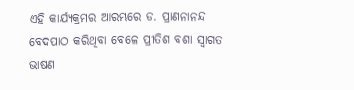ଏହି କାର୍ଯ୍ୟକ୍ରମର ଆରମ୍ଭରେ ଡ. ପ୍ରାଣନାନନ୍ଦ ବେଦପାଠ କରିଥିବା ବେଳେ ପ୍ରୀତିଶ ବଶା ସ୍ୱାଗତ ଭାଷଣ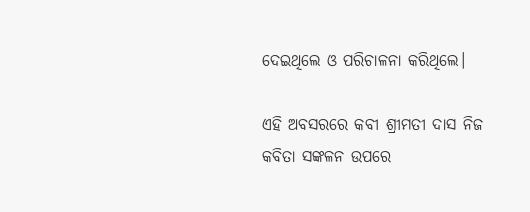ଦେଇଥିଲେ ଓ ପରିଚାଳନା କରିଥିଲେ।

ଏହି ଅବସରରେ କବୀ ଶ୍ରୀମତୀ ଦାସ ନିଜ କବିତା ସଙ୍କଳନ ଉପରେ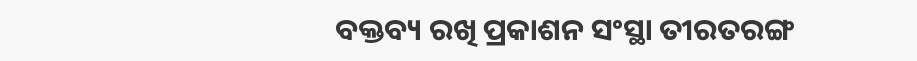ବକ୍ତବ୍ୟ ରଖି ପ୍ରକାଶନ ସଂସ୍ଥା ତୀରତରଙ୍ଗ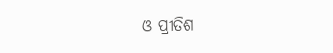ଓ ପ୍ରୀତିଶ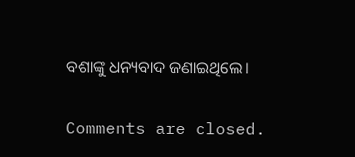ବଶାଙ୍କୁ ଧନ୍ୟବାଦ ଜଣାଇଥିଲେ।

Comments are closed.